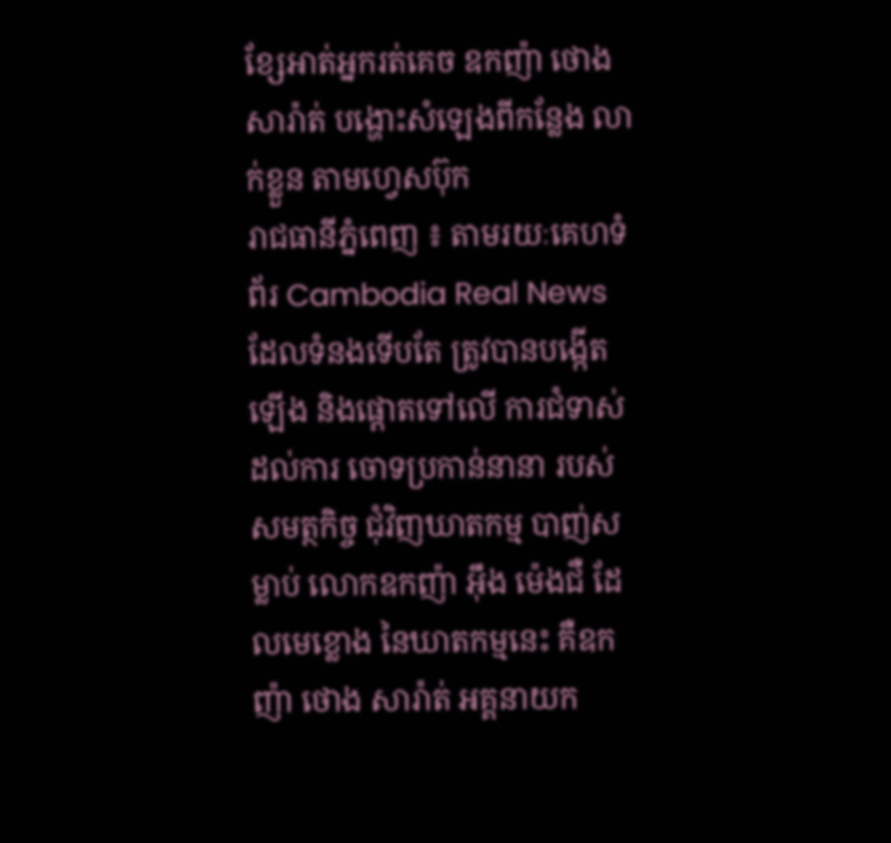ខ្សែអាត់អ្នករត់គេច ឧកញ៉ា ថោង សារ៉ាត់ បង្ហោះសំឡេងពីកន្លែង លាក់ខ្លួន តាមហ្វេសប៊ុក
រាជធានីភ្នំពេញ ៖ តាមរយៈគេហទំព័រ Cambodia Real News ដែលទំនងទើបតែ ត្រូវបានបង្កើតឡើង និងផ្តោតទៅលើ ការជំទាស់ដល់ការ ចោទប្រកាន់នានា របស់សមត្ថកិច្ច ជុំវិញឃាតកម្ម បាញ់សម្លាប់ លោកឧកញ៉ា អុឹង ម៉េងជឺ ដែលមេខ្លោង នៃឃាតកម្មនេះ គឺឧកញ៉ា ថោង សារ៉ាត់ អគ្គនាយក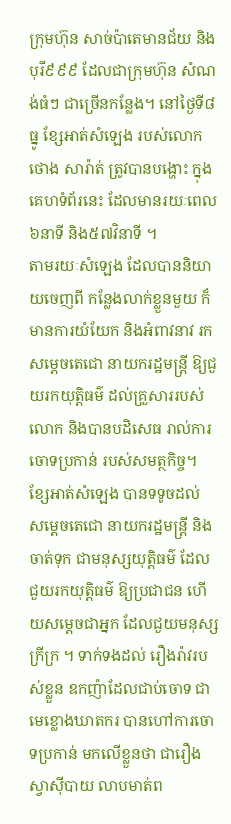ក្រុមហ៊ុន សាច់ប៉ាតេមានជ័យ និងបុរី៩៩៩ ដែលជាក្រុមហ៊ុន សំណង់ធំៗ ជាច្រើនកន្លែង។ នៅថ្ងៃទី៨ ធ្នូ ខ្សែអាត់សំឡេង របស់លោក ថោង សារ៉ាត់ ត្រូវបានបង្ហោះ ក្នុងគេហទំព័រនេះ ដែលមានរយៈពេល ៦នាទី និង៥៧វិនាទី ។
តាមរយៈសំឡេង ដែលបាននិយាយចេញពី កន្លែងលាក់ខ្លួនមួយ ក៏មានការយំយែក និងអំពាវនាវ រកសម្តេចតេជោ នាយករដ្ឋមន្ត្រី ឱ្យជួយរកយុត្តិធម៌ ដល់គ្រួសាររបស់លោក និងបានបដិសេធ រាល់ការចោទប្រកាន់ របស់សមត្ថកិច្ច។ ខ្សែអាត់សំឡេង បានទទូចដល់ សម្តេចតេជោ នាយករដ្ឋមន្ត្រី និងចាត់ទុក ជាមនុស្សយុត្តិធម៌ ដែលជួយរកយុត្តិធម៌ ឱ្យប្រជាជន ហើយសម្តេចជាអ្នក ដែលជួយមនុស្សក្រីក្រ ។ ទាក់ទងដល់ រឿងរ៉ាវរបស់ខ្លួន ឧកញ៉ាដែលជាប់ចោទ ជាមេខ្លោងឃាតករ បានហៅការចោទប្រកាន់ មកលើខ្លួនថា ជារឿងស្វាស៊ីបាយ លាបមាត់ព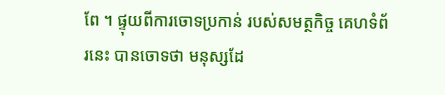ពែ ។ ផ្ទុយពីការចោទប្រកាន់ របស់សមត្ថកិច្ច គេហទំព័រនេះ បានចោទថា មនុស្សដែ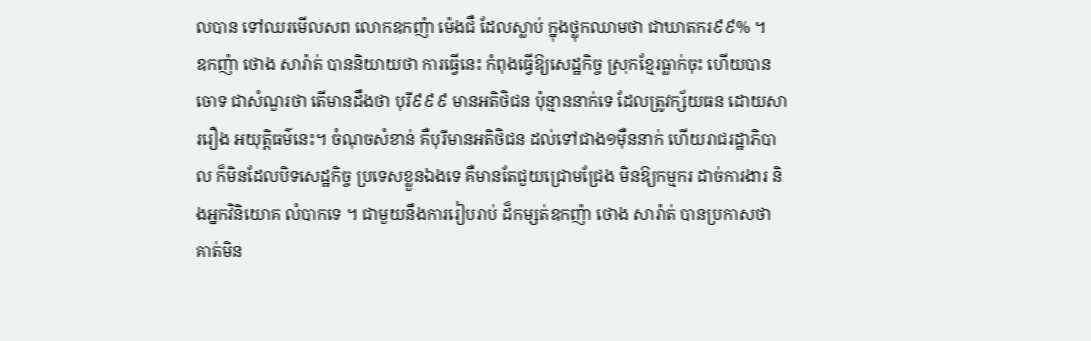លបាន ទៅឈរមើលសព លោកឧកញ៉ា ម៉េងជឺ ដែលស្លាប់ ក្នុងថ្លុកឈាមថា ជាឃាតករ៩៩% ។
ឧកញ៉ា ថោង សារ៉ាត់ បាននិយាយថា ការធ្វើនេះ កំពុងធ្វើឱ្យសេដ្ឋកិច្ច ស្រុកខ្មែរធ្លាក់ចុះ ហើយបានចោទ ជាសំណួរថា តើមានដឹងថា បុរី៩៩៩ មានអតិថិជន ប៉ុន្មាននាក់ទេ ដែលត្រូវក្ស័យធន ដោយសាររឿង អយុត្តិធម៌នេះ។ ចំណុចសំខាន់ គឺបុរីមានអតិថិជន ដល់ទៅជាង១ម៉ឺននាក់ ហើយរាជរដ្ឋាភិបាល ក៏មិនដែលបិទសេដ្ឋកិច្ច ប្រទេសខ្លួនឯងទេ គឺមានតែជួយជ្រោមជ្រែង មិនឱ្យកម្មករ ដាច់ការងារ និងអ្នកវិនិយោគ លំបាកទេ ។ ជាមួយនឹងការរៀបរាប់ ដ៏កម្សត់ឧកញ៉ា ថោង សារ៉ាត់ បានប្រកាសថា គាត់មិន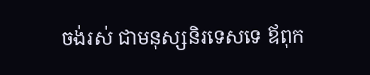ចង់រស់ ជាមនុស្សនិរទេសទេ ឪពុក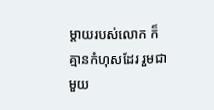ម្តាយរបស់លោក ក៏គ្មានកំហុសដែរ រួមជាមួយ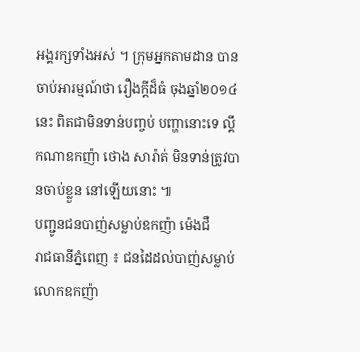អង្គរក្សទាំងអស់ ។ ក្រុមអ្នកតាមដាន បានចាប់អារម្មណ៍ថា រឿងក្តីដ៏ធំ ចុងឆ្នាំ២០១៤នេះ ពិតជាមិនទាន់បញ្ចប់ បញ្ហានោះទេ ល្គឹកណាឧកញ៉ា ថោង សារ៉ាត់ មិនទាន់ត្រូវបានចាប់ខ្លួន នៅឡើយនោះ ៕
បញ្ជូនជនបាញ់សម្លាប់ឧកញ៉ា ម៉េងជឺ
រាជធានីភ្នំពេញ ៖ ជនដៃដល់បាញ់សម្លាប់ លោកឧកញ៉ា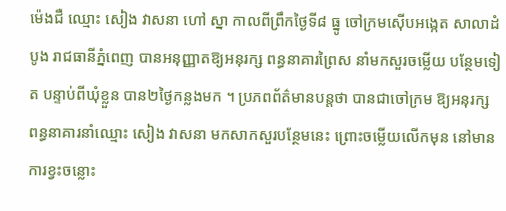ម៉េងជឺ ឈ្មោះ សៀង វាសនា ហៅ ស្នា កាលពីព្រឹកថ្ងៃទី៨ ធ្នូ ចៅក្រមស៊ើបអង្កេត សាលាដំបូង រាជធានីភ្នំពេញ បានអនុញ្ញាតឱ្យអនុរក្ស ពន្ធនាគារព្រៃស នាំមកសួរចម្លើយ បន្ថែមទៀត បន្ទាប់ពីឃុំខ្លួន បាន២ថ្ងៃកន្លងមក ។ ប្រភពព័ត៌មានបន្តថា បានជាចៅក្រម ឱ្យអនុរក្ស ពន្ធនាគារនាំឈ្មោះ សៀង វាសនា មកសាកសួរបន្ថែមនេះ ព្រោះចម្លើយលើកមុន នៅមានការខ្វះចន្លោះ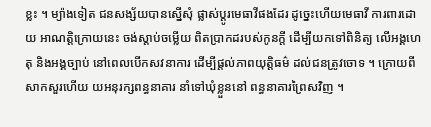ខ្លះ ។ ម្យ៉ាងទៀត ជនសង្ស័យបានស្នើសុំ ផ្លាស់ប្តូរមេធាវីផងដែរ ដូច្នេះហើយមេធាវី ការពារដោយ អាណត្តិក្រោយនេះ ចង់ស្តាប់ចម្លើយ ពិតប្រាកដរបស់កូនក្តី ដើម្បីយកទៅពិនិត្យ លើអង្គហេតុ និងអង្គច្បាប់ នៅពេលបើកសវនាការ ដើម្បីផ្តល់ភាពយុត្តិធម៌ ដល់ជនត្រូវចោទ ។ ក្រោយពីសាកសួរហើយ យអនុរក្សពន្ធនាគារ នាំទៅឃុំខ្លួននៅ ពន្ធនាគារព្រៃសវិញ ។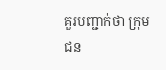គួរបញ្ជាក់ថា ក្រុមជន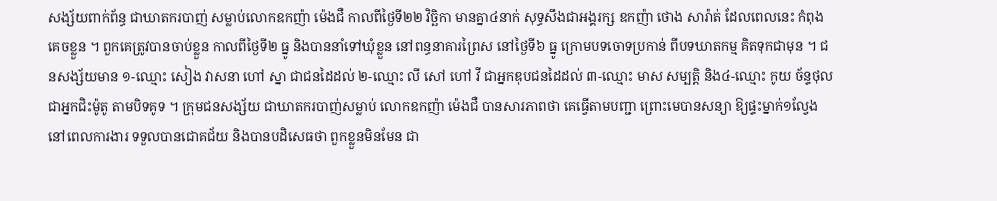សង្ស័យពាក់ព័ន្ធ ជាឃាតករបាញ់ សម្លាប់លោកឧកញ៉ា ម៉េងជឺ កាលពីថ្ងៃទី២២ វិច្ឆិកា មានគ្នា៤នាក់ សុទ្ធសឹងជាអង្គរក្ស ឧកញ៉ា ថោង សារ៉ាត់ ដែលពេលនេះ កំពុងគេចខ្លួន ។ ពួកគេត្រូវបានចាប់ខ្លួន កាលពីថ្ងៃទី២ ធ្នូ និងបាននាំទៅឃុំខ្លួន នៅពន្ធនាគារព្រៃស នៅថ្ងៃទី៦ ធ្នូ ក្រោមបទចោទប្រកាន់ ពីបទឃាតកម្ម គិតទុកជាមុន ។ ជនសង្ស័យមាន ១-ឈ្មោះ សៀង វាសនា ហៅ ស្នា ជាជនដៃដល់ ២-ឈ្មោះ លី សៅ ហៅ វី ជាអ្នកឌុបជនដៃដល់ ៣-ឈ្មោះ មាស សម្បត្តិ និង៤-ឈ្មោះ កូយ ច័ន្ទថុល ជាអ្នកជិះម៉ូតូ តាមបិទគូទ ។ ក្រុមជនសង្ស័យ ជាឃាតករបាញ់សម្លាប់ លោកឧកញ៉ា ម៉េងជឺ បានសារភាពថា គេធ្វើតាមបញ្ជា ព្រោះមេបានសន្យា ឱ្យផ្ទះម្នាក់១ល្វែង នៅពេលការងារ ទទួលបានជោគជ័យ និងបានបដិសេធថា ពួកខ្លួនមិនមែន ជា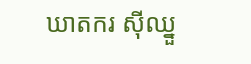ឃាតករ ស៊ីឈ្នួ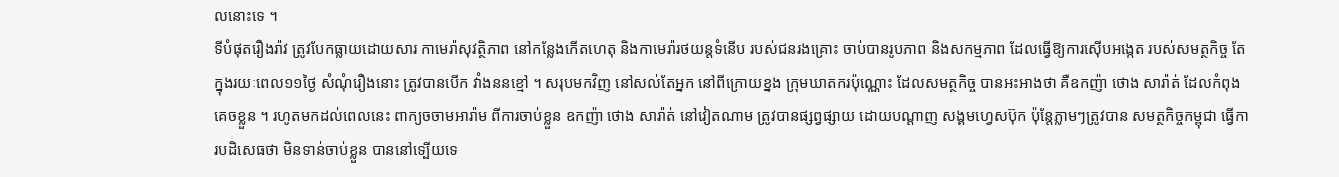លនោះទេ ។
ទីបំផុតរឿងរ៉ាវ ត្រូវបែកធ្លាយដោយសារ កាមេរ៉ាសុវត្ថិភាព នៅកន្លែងកើតហេតុ និងកាមេរ៉ារថយន្តទំនើប របស់ជនរងគ្រោះ ចាប់បានរូបភាព និងសកម្មភាព ដែលធ្វើឱ្យការស៊ើបអង្កេត របស់សមត្ថកិច្ច តែក្នុងរយៈពេល១១ថ្ងៃ សំណុំរឿងនោះ ត្រូវបានបើក វាំងននខ្មៅ ។ សរុបមកវិញ នៅសល់តែអ្នក នៅពីក្រោយខ្នង ក្រុមឃាតករប៉ុណ្ណោះ ដែលសមត្ថកិច្ច បានអះអាងថា គឺឧកញ៉ា ថោង សារ៉ាត់ ដែលកំពុងគេចខ្លួន ។ រហូតមកដល់ពេលនេះ ពាក្យចចាមអារ៉ាម ពីការចាប់ខ្លួន ឧកញ៉ា ថោង សារ៉ាត់ នៅវៀតណាម ត្រូវបានផ្សព្វផ្សាយ ដោយបណ្តាញ សង្គមហ្វេសប៊ុក ប៉ុន្តែភ្លាមៗត្រូវបាន សមត្ថកិច្ចកម្ពុជា ធ្វើការបដិសេធថា មិនទាន់ចាប់ខ្លួន បាននៅទ្បើយទេ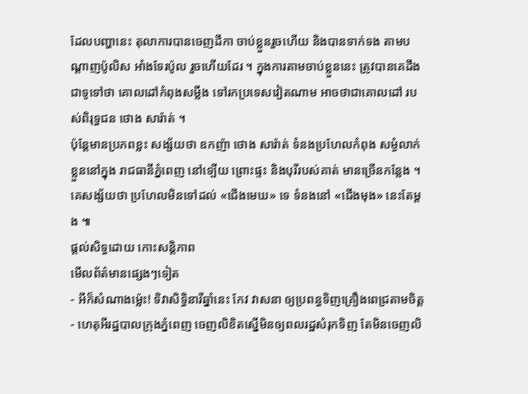ដែលបញ្ហានេះ តុលាការបានចេញដីកា ចាប់ខ្លួនរួចហើយ និងបានទាក់ទង តាមបណ្តាញប៉ូលិស អាំងទែរប៉ូល រួចហើយដែរ ។ ក្នុងការតាមចាប់ខ្លួននេះ ត្រូវបានគេដឹងជាទូទៅថា គោលដៅកំពុងសម្លឹង ទៅរកប្រទេសវៀតណាម អាចថាជាគោលដៅ របស់ពិរុទ្ធជន ថោង សារ៉ាត់ ។
ប៉ុន្តែមានប្រភពខ្លះ សង្ស័យថា ឧកញ៉ា ថោង សារ៉ាត់ ទំនងប្រហែលកំពុង សម្ងំលាក់ខ្លួននៅក្នុង រាជធានីភ្នំពេញ នៅទ្បើយ ព្រោះផ្ទះ និងបុរីរបស់គាត់ មានច្រើនកន្លែង ។ គេសង្ស័យថា ប្រហែលមិនទៅដល់ «ជើងមេឃ» ទេ ទំនងនៅ «ជើងមុង» នេះតែម្តង ៕
ផ្តល់សិទ្ធដោយ កោះសន្តិភាព
មើលព័ត៌មានផ្សេងៗទៀត
- អីក៏សំណាងម្ល៉េះ! ទិវាសិទ្ធិនារីឆ្នាំនេះ កែវ វាសនា ឲ្យប្រពន្ធទិញគ្រឿងពេជ្រតាមចិត្ត
- ហេតុអីរដ្ឋបាលក្រុងភ្នំពេញ ចេញលិខិតស្នើមិនឲ្យពលរដ្ឋសំរុកទិញ តែមិនចេញលិ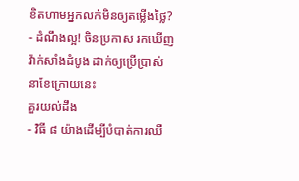ខិតហាមអ្នកលក់មិនឲ្យតម្លើងថ្លៃ?
- ដំណឹងល្អ! ចិនប្រកាស រកឃើញវ៉ាក់សាំងដំបូង ដាក់ឲ្យប្រើប្រាស់ នាខែក្រោយនេះ
គួរយល់ដឹង
- វិធី ៨ យ៉ាងដើម្បីបំបាត់ការឈឺ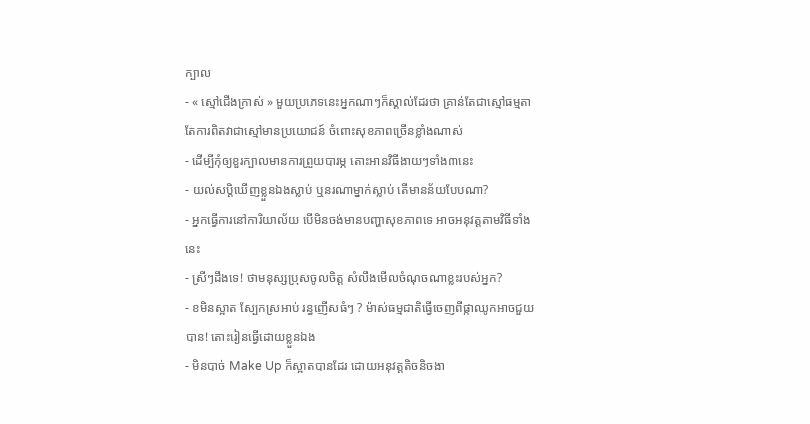ក្បាល
- « ស្មៅជើងក្រាស់ » មួយប្រភេទនេះអ្នកណាៗក៏ស្គាល់ដែរថា គ្រាន់តែជាស្មៅធម្មតា តែការពិតវាជាស្មៅមានប្រយោជន៍ ចំពោះសុខភាពច្រើនខ្លាំងណាស់
- ដើម្បីកុំឲ្យខួរក្បាលមានការព្រួយបារម្ភ តោះអានវិធីងាយៗទាំង៣នេះ
- យល់សប្តិឃើញខ្លួនឯងស្លាប់ ឬនរណាម្នាក់ស្លាប់ តើមានន័យបែបណា?
- អ្នកធ្វើការនៅការិយាល័យ បើមិនចង់មានបញ្ហាសុខភាពទេ អាចអនុវត្តតាមវិធីទាំងនេះ
- ស្រីៗដឹងទេ! ថាមនុស្សប្រុសចូលចិត្ត សំលឹងមើលចំណុចណាខ្លះរបស់អ្នក?
- ខមិនស្អាត ស្បែកស្រអាប់ រន្ធញើសធំៗ ? ម៉ាស់ធម្មជាតិធ្វើចេញពីផ្កាឈូកអាចជួយបាន! តោះរៀនធ្វើដោយខ្លួនឯង
- មិនបាច់ Make Up ក៏ស្អាតបានដែរ ដោយអនុវត្តតិចនិចងា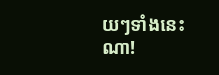យៗទាំងនេះណា!